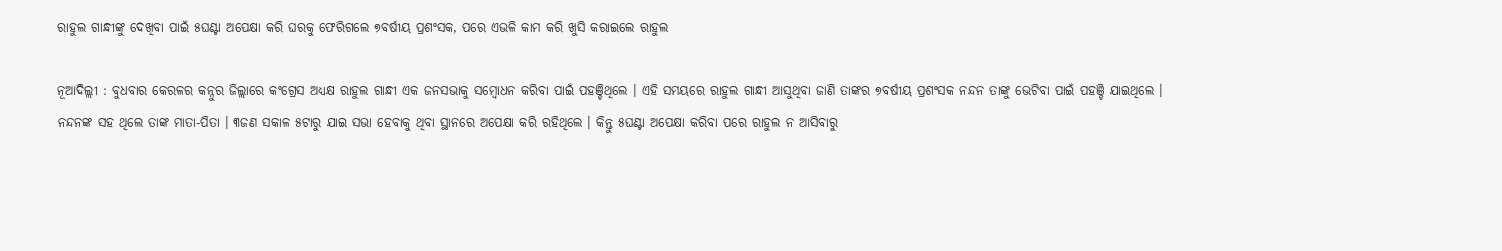ରାହୁଲ ଗାନ୍ଧୀଙ୍କୁ ଦେଖିବା ପାଇଁ ୫ଘଣ୍ଟା ଅପେକ୍ଷା କରି ଘରକୁ ଫେରିଗଲେ ୭ବର୍ଷୀୟ ପ୍ରଶଂସକ, ପରେ ଏଭଳି କାମ କରି ଖୁସି କରାଇଲେ ରାହୁଲ

ନୂଆଦିଲ୍ଲୀ : ବୁଧବାର କେରଳର କନ୍ନୁର ଜିଲ୍ଲାରେ କଂଗ୍ରେସ ଅଧ୍ୟକ୍ଷ ରାହୁଲ ଗାନ୍ଧୀ ଏକ ଜନସଭାକୁ ସମ୍ବୋଧନ କରିବା ପାଇଁ ପହଞ୍ଚିଥିଲେ । ଏହି ସମୟରେ ରାହୁଲ ଗାନ୍ଧୀ ଆସୁଥିବା ଜାଣି ତାଙ୍କର ୭ବର୍ଷୀୟ ପ୍ରଶଂସକ ନନ୍ଦନ ତାଙ୍କୁ ଭେଟିବା ପାଇଁ ପହଞ୍ଚି ଯାଇଥିଲେ । ନନ୍ଦନଙ୍କ ସହ ଥିଲେ ତାଙ୍କ ମାତା-ପିତା । ୩ଜଣ ସକାଳ ୫ଟାରୁ ଯାଇ ସଭା ହେବାକୁ ଥିବା ସ୍ଥାନରେ ଅପେକ୍ଷା କରି ରହିଥିଲେ । କିନ୍ତୁ ୫ଘଣ୍ଟା ଅପେକ୍ଷା କରିବା ପରେ ରାହୁଲ ନ ଆସିବାରୁ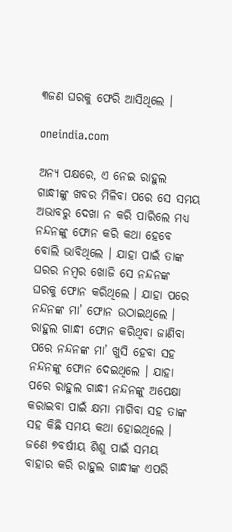୩ଜଣ ଘରକୁ ଫେରି ଆସିଥିଲେ ।

oneindia.com

ଅନ୍ୟ ପକ୍ଷରେ, ଏ ନେଇ ରାହୁଲ ଗାନ୍ଧୀଙ୍କୁ ଖବର ମିଳିବା ପରେ ସେ ସମୟ ଅଭାବରୁ ଦେଖା ନ କରି ପାରିଲେ ମଧ୍ୟ ନନ୍ଦନଙ୍କୁ ଫୋନ କରି କଥା ହେବେ ବୋଲି ଭାବିଥିଲେ । ଯାହା ପାଇଁ ତାଙ୍କ ଘରର ନମ୍ବର ଖୋଜି ସେ ନନ୍ଦନଙ୍କ ଘରକୁ ଫୋନ କରିଥିଲେ । ଯାହା ପରେ ନନ୍ଦନଙ୍କ ମା’ ଫୋନ ଉଠାଇଥିଲେ । ରାହୁଲ ଗାନ୍ଧୀ ଫୋନ କରିଥିବା ଜାଣିବା ପରେ ନନ୍ଦନଙ୍କ ମା’ ଖୁସି ହେବା ସହ ନନ୍ଦନଙ୍କୁ ଫୋନ ଦେଇଥିଲେ । ଯାହା ପରେ ରାହୁଲ ଗାନ୍ଧୀ ନନ୍ଦନଙ୍କୁ ଅପେକ୍ଷା କରାଇବା ପାଇଁ କ୍ଷମା ମାଗିବା ସହ ତାଙ୍କ ସହ କିଛି ସମୟ କଥା ହୋଇଥିଲେ । ଜଣେ ୭ବର୍ଷୀୟ ଶିଶୁ ପାଇଁ ସମୟ ବାହାର କରି ରାହୁଲ ଗାନ୍ଧୀଙ୍କ ଏପରି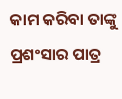କାମ କରିବା ତାଙ୍କୁ ପ୍ରଶଂସାର ପାତ୍ର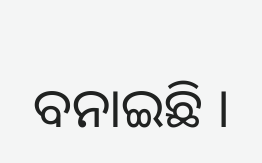ବନାଇଛି ।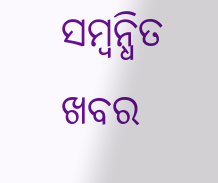ସମ୍ବନ୍ଧିତ ଖବର